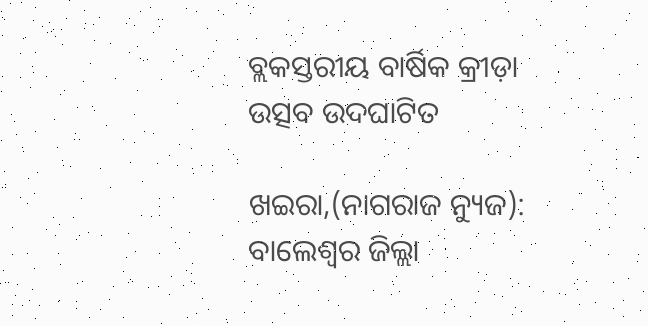ବ୍ଲକସ୍ତରୀୟ ବାର୍ଷିକ କ୍ରୀଡ଼ା ଉତ୍ସବ ଉଦଘାଟିତ

ଖଇରା,(ନାଗରାଜ ନ୍ୟୁଜ): ବାଲେଶ୍ଵର ଜିଲ୍ଲା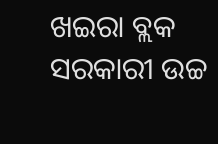ଖଇରା ବ୍ଲକ ସରକାରୀ ଉଚ୍ଚ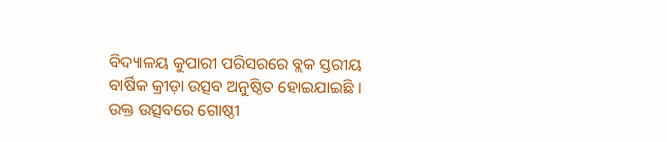ବିଦ୍ୟାଳୟ କୁପାରୀ ପରିସରରେ ବ୍ଲକ ସ୍ତରୀୟ ବାର୍ଷିକ କ୍ରୀଡ଼ା ଉତ୍ସବ ଅନୁଷ୍ଠିତ ହୋଇଯାଇଛି । ଉକ୍ତ ଉତ୍ସବରେ ଗୋଷ୍ଠୀ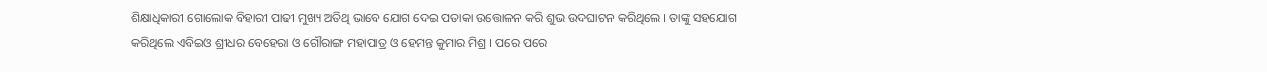ଶିକ୍ଷାଧିକାରୀ ଗୋଲୋକ ବିହାରୀ ପାଢୀ ମୁଖ୍ୟ ଅତିଥି ଭାବେ ଯୋଗ ଦେଇ ପତାକା ଉତ୍ତୋଳନ କରି ଶୁଭ ଉଦଘାଟନ କରିଥିଲେ । ତାଙ୍କୁ ସହଯୋଗ କରିଥିଲେ ଏବିଇଓ ଶ୍ରୀଧର ବେହେରା ଓ ଗୌରାଙ୍ଗ ମହାପାତ୍ର ଓ ହେମନ୍ତ କୁମାର ମିଶ୍ର । ପରେ ପରେ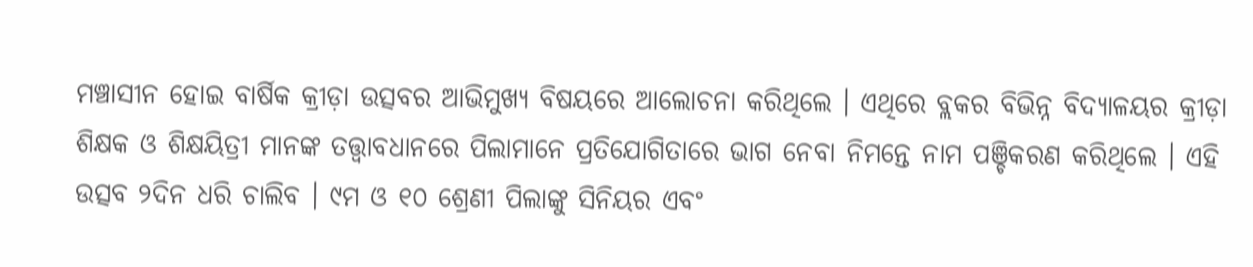ମଞ୍ଚାସୀନ ହୋଇ ବାର୍ଷିକ କ୍ରୀଡ଼ା ଉତ୍ସବର ଆଭିମୁଖ୍ୟ ବିଷୟରେ ଆଲୋଚନା କରିଥିଲେ । ଏଥିରେ ବ୍ଲକର ବିଭିନ୍ନ ବିଦ୍ୟାଳୟର କ୍ରୀଡ଼ା ଶିକ୍ଷକ ଓ ଶିକ୍ଷୟିତ୍ରୀ ମାନଙ୍କ ତତ୍ତ୍ୱାବଧାନରେ ପିଲାମାନେ ପ୍ରତିଯୋଗିତାରେ ଭାଗ ନେବା ନିମନ୍ତେ ନାମ ପଞ୍ଚିକରଣ କରିଥିଲେ । ଏହି ଉତ୍ସବ ୨ଦିନ ଧରି ଚାଲିବ । ୯ମ ଓ ୧୦ ଶ୍ରେଣୀ ପିଲାଙ୍କୁ ସିନିୟର ଏବଂ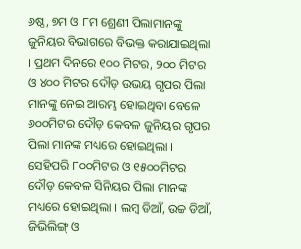୬ଷ୍ଠ, ୭ମ ଓ ୮ମ ଶ୍ରେଣୀ ପିଲାମାନଙ୍କୁ ଜୁନିୟର ବିଭାଗରେ ବିଭକ୍ତ କରାଯାଇଥିଲା । ପ୍ରଥମ ଦିନରେ ୧୦୦ ମିଟର, ୨୦୦ ମିଟର ଓ ୪୦୦ ମିଟର ଦୌଡ଼ ଉଭୟ ଗୃପର ପିଲା ମାନଙ୍କୁ ନେଇ ଆରମ୍ଭ ହୋଇଥିବା ବେଳେ ୬୦୦ମିଟର ଦୌଡ଼ କେବଳ ଜୁନିୟର ଗୃପର ପିଲା ମାନଙ୍କ ମଧ୍ୟରେ ହୋଇଥିଲା । ସେହିପରି ୮୦୦ମିଟର ଓ ୧୫୦୦ମିଟର ଦୌଡ଼ କେବଳ ସିନିୟର ପିଲା ମାନଙ୍କ ମଧ୍ୟରେ ହୋଇଥିଲା । ଲମ୍ବ ଡିଆଁ, ଉଚ୍ଚ ଡିଆଁ, ଜିଭିଲିଙ୍ଗ୍ ଓ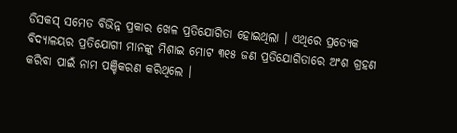ଡିସକସ୍ ସମେତ ବିଭିନ୍ନ ପ୍ରକାର ଖେଳ ପ୍ରତିଯୋଗିତା ହୋଇଥିଲା । ଏଥିରେ ପ୍ରତ୍ୟେକ ବିଦ୍ୟାଳୟର ପ୍ରତିଯୋଗୀ ମାନଙ୍କୁ ମିଶାଇ ମୋଟ ୩୧୫ ଜଣ ପ୍ରତିଯୋଗିତାରେ ଅଂଶ ଗ୍ରହଣ କରିବା ପାଇଁ ନାମ ପଞ୍ଚିକରଣ କରିଥିଲେ ।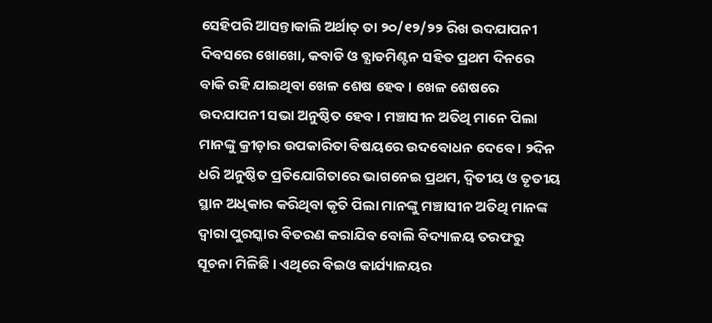ସେହିପରି ଆସନ୍ତାକାଲି ଅର୍ଥାତ୍ ତା ୨୦/୧୨/୨୨ ରିଖ ଉଦଯାପନୀ ଦିବସରେ ଖୋଖୋ, କବାଡି ଓ ବ୍ଯାଡମିଣ୍ଟନ ସହିତ ପ୍ରଥମ ଦିନରେ ବାକି ରହି ଯାଇଥିବା ଖେଳ ଶେଷ ହେବ । ଖେଳ ଶେଷରେ ଉଦଯାପନୀ ସଭା ଅନୁଷ୍ଠିତ ହେବ । ମଞ୍ଚାସୀନ ଅତିଥି ମାନେ ପିଲା ମାନଙ୍କୁ କ୍ରୀଡ଼ାର ଉପକାରିତା ବିଷୟରେ ଉଦବୋଧନ ଦେବେ । ୨ଦିନ ଧରି ଅନୁଷ୍ଠିତ ପ୍ରତିଯୋଗିତାରେ ଭାଗନେଇ ପ୍ରଥମ, ଦ୍ବିତୀୟ ଓ ତୃତୀୟ ସ୍ଥାନ ଅଧିକାର କରିଥିବା କୃତି ପିଲା ମାନଙ୍କୁ ମଞ୍ଚାସୀନ ଅତିଥି ମାନଙ୍କ ଦ୍ବାରା ପୁରସ୍କାର ବିତରଣ କରାଯିବ ବୋଲି ବିଦ୍ୟାଳୟ ତରଫରୁ ସୂଚନା ମିଳିଛି । ଏଥିରେ ବିଇଓ କାର୍ଯ୍ୟାଳୟର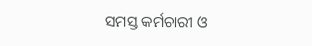ସମସ୍ତ କର୍ମଚାରୀ ଓ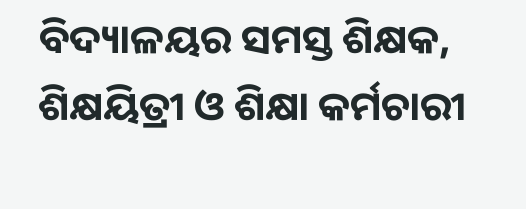ବିଦ୍ୟାଳୟର ସମସ୍ତ ଶିକ୍ଷକ, ଶିକ୍ଷୟିତ୍ରୀ ଓ ଶିକ୍ଷା କର୍ମଚାରୀ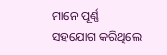ମାନେ ପୂର୍ଣ୍ଣ ସହଯୋଗ କରିଥିଲେ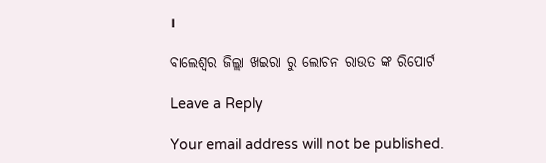।

ବାଲେଶ୍ଵର ଜିଲ୍ଲା ଖଇରା ରୁ ଲୋଚନ ରାଉତ ଙ୍କ ରିପୋର୍ଟ

Leave a Reply

Your email address will not be published.